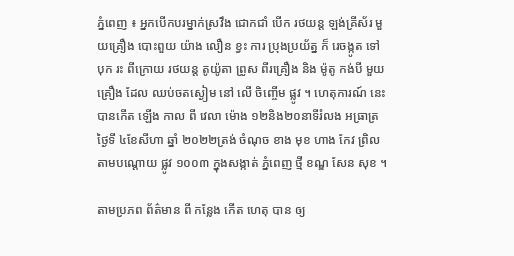ភ្នំពេញ ៖ អ្នកបើកបរម្នាក់ស្រវឹង ជោកជាំ បេីក រថយន្ត ឡង់គ្រីស័រ មួយគ្រឿង បោះពួយ យ៉ាង លឿន ខ្វះ ការ ប្រុងប្រយ័ត្ន ក៏ រេចង្កូត ទៅ បុក រះ ពីក្រោយ រថយន្ត តូយ៉ូតា ព្រូស ពីរគ្រឿង និង ម៉ូតូ កង់បី មួយ គ្រឿង ដែល ឈប់ចតស្ងៀម នៅ លើ ចិញ្ចើម ផ្លូវ ។ ហេតុការណ៍ នេះ បានកេីត ឡើង កាល ពី វេលា ម៉ោង ១២និង២០នាទីរំលង អធ្រាត្រ ថ្ងៃទី ៤ខែសីហា ឆ្នាំ ២០២២ត្រង់ ចំណុច ខាង មុខ ហាង កែវ ព្រិល តាមបណ្ដោយ ផ្លូវ ១០០៣ ក្នុងសង្កាត់ ភ្នំពេញ ថ្មី ខណ្ឌ សែន សុខ ។

តាមប្រភព ព័ត៌មាន ពី កន្លែង កើត ហេតុ បាន ឲ្យ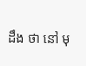ដឹង ថា នៅ មុ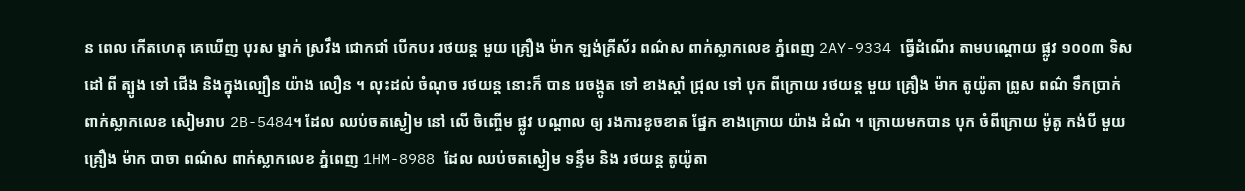ន ពេល កេីតហេតុ គេឃេីញ បុរស ម្នាក់ ស្រវឹង ជោកជាំ បេីកបរ រថយន្ត មួយ គ្រឿង ម៉ាក ឡង់គ្រីស័រ ពណ៌ស ពាក់ស្លាកលេខ ភ្នំពេញ 2AY-9334 ធ្វើដំណេីរ តាមបណ្ដោយ ផ្លូវ ១០០៣ ទិសដៅ ពី ត្បូង ទៅ ជើង និងក្នុងល្បឿន យ៉ាង លឿន ។ លុះដល់ ចំណុច រថយន្ត នោះក៏ បាន រេចង្កូត ទៅ ខាងស្ដាំ ជ្រុល ទៅ បុក ពីក្រោយ រថយន្ត មួយ គ្រឿង ម៉ាក តូយ៉ូតា ព្រូស ពណ៌ ទឹកប្រាក់ ពាក់ស្លាកលេខ សៀមរាប 2B-5484។ ដែល ឈប់ចតស្ងៀម នៅ លើ ចិញ្ចើម ផ្លូវ បណ្ដាល ឲ្យ រងការខូចខាត ផ្នែក ខាងក្រោយ យ៉ាង ដំណំ ។ ក្រោយមកបាន បុក ចំពីក្រោយ ម៉ូតូ កង់បី មួយ គ្រឿង ម៉ាក បាចា ពណ៌ស ពាក់ស្លាកលេខ ភ្នំពេញ 1HM-8988 ដែល ឈប់ចតស្ងៀម ទន្ទឹម និង រថយន្ត តូយ៉ូតា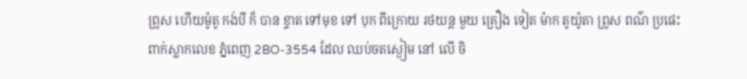ព្រូស ហេីយម៉ូតូ កង់បី ក៏ បាន ខ្ទាត ទៅមុខ ទៅ បុក ពីក្រោយ រថយន្ត មួយ គ្រឿង ទៀត ម៉ាក តូយ៉ូតា ព្រូស ពណ៌ ប្រផេះ ពាក់ស្លាកលេខ ភ្នំពេញ 2BO-3554 ដែល ឈប់ចតស្ងៀម នៅ លើ ចិ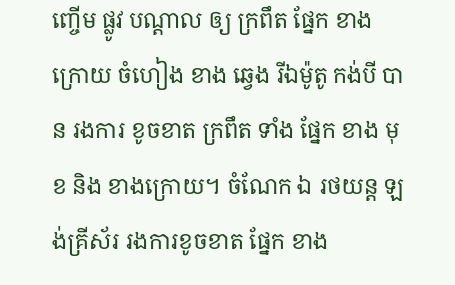ញ្ចើម ផ្លូវ បណ្តាល ឲ្យ ក្រពឹត ផ្នែក ខាង ក្រោយ ចំហៀង ខាង ឆ្វេង រីឯម៉ូតូ កង់បី បាន រងការ ខូចខាត ក្រពឹត ទាំង ផ្នែក ខាង មុខ និង ខាងក្រោយ។ ចំណែក ឯ រថយន្ត ឡង់គ្រីស័រ រងការខូចខាត ផ្នែក ខាង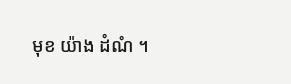មុខ យ៉ាង ដំណំ ។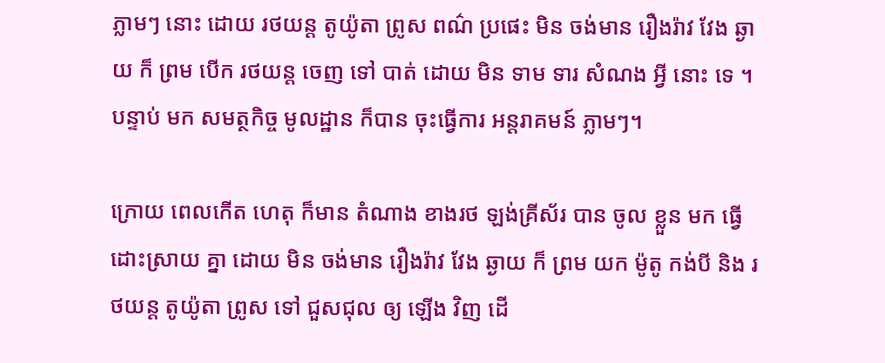ភ្លាមៗ នោះ ដោយ រថយន្ត តូយ៉ូតា ព្រូស ពណ៌ ប្រផេះ មិន ចង់មាន រឿងរ៉ាវ វែង ឆ្ងាយ ក៏ ព្រម បេីក រថយន្ត ចេញ ទៅ បាត់ ដោយ មិន ទាម ទារ សំណង អ្វី នោះ ទេ ។ បន្ទាប់ មក សមត្ថកិច្ច មូលដ្ឋាន ក៏បាន ចុះធ្វេីការ អន្តរាគមន៍ ភ្លាមៗ។

ក្រោយ ពេលកេីត ហេតុ ក៏មាន តំណាង ខាងរថ ឡង់គ្រីស័រ បាន ចូល ខ្លួន មក ធ្វើ ដោះស្រាយ គ្នា ដោយ មិន ចង់មាន រឿងរ៉ាវ វែង ឆ្ងាយ ក៏ ព្រម យក ម៉ូតូ កង់បី និង រថយន្ត តូយ៉ូតា ព្រូស ទៅ ជួសជុល ឲ្យ ឡើង វិញ ដេី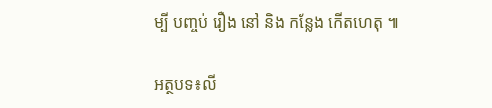ម្បី បញ្ចប់ រឿង នៅ និង កន្លែង កេីតហេតុ ៕

អត្ថបទ៖លី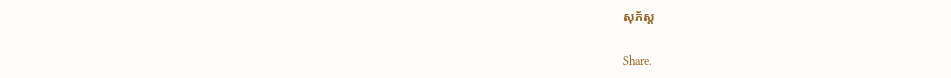សុភ័ស្ត

Share.